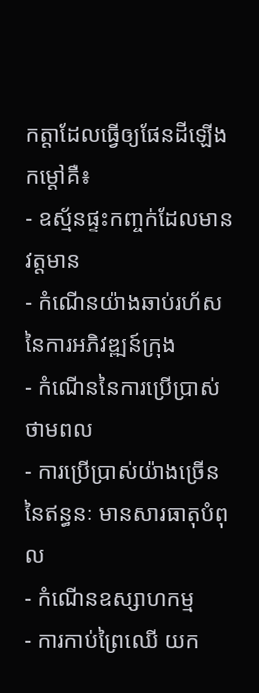កត្តាដែលធ្វើឲ្យផែនដីឡើងកម្តៅគឺ៖
- ឧស្ម័នផ្ទះកញ្ចក់ដែលមានវត្តមាន
- កំណើនយ៉ាងឆាប់រហ័សនៃការអភិវឌ្ឍន៍ក្រុង
- កំណើននៃការប្រើប្រាស់ថាមពល
- ការប្រើប្រាស់យ៉ាងច្រើននៃឥន្ធនៈ មានសារធាតុបំពុល
- កំណើនឧស្សាហកម្ម
- ការកាប់ព្រៃឈើ យក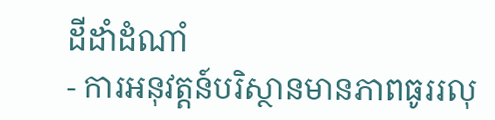ដីដាំដំណាំ
- ការអនុវត្តន៍បរិស្ថានមានភាពធូររលុ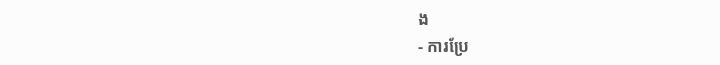ង
- ការប្រែ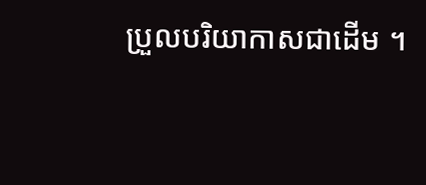ប្រួលបរិយាកាសជាដើម ។